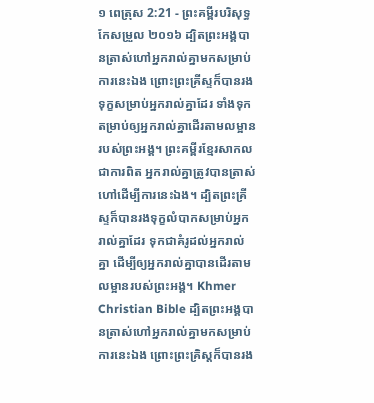១ ពេត្រុស 2:21 - ព្រះគម្ពីរបរិសុទ្ធកែសម្រួល ២០១៦ ដ្បិតព្រះអង្គបានត្រាស់ហៅអ្នករាល់គ្នាមកសម្រាប់ការនេះឯង ព្រោះព្រះគ្រីស្ទក៏បានរងទុក្ខសម្រាប់អ្នករាល់គ្នាដែរ ទាំងទុកតម្រាប់ឲ្យអ្នករាល់គ្នាដើរតាមលម្អានរបស់ព្រះអង្គ។ ព្រះគម្ពីរខ្មែរសាកល ជាការពិត អ្នករាល់គ្នាត្រូវបានត្រាស់ហៅដើម្បីការនេះឯង។ ដ្បិតព្រះគ្រីស្ទក៏បានរងទុក្ខលំបាកសម្រាប់អ្នករាល់គ្នាដែរ ទុកជាគំរូដល់អ្នករាល់គ្នា ដើម្បីឲ្យអ្នករាល់គ្នាបានដើរតាមលម្អានរបស់ព្រះអង្គ។ Khmer Christian Bible ដ្បិតព្រះអង្គបានត្រាស់ហៅអ្នករាល់គ្នាមកសម្រាប់ការនេះឯង ព្រោះព្រះគ្រិស្ដក៏បានរង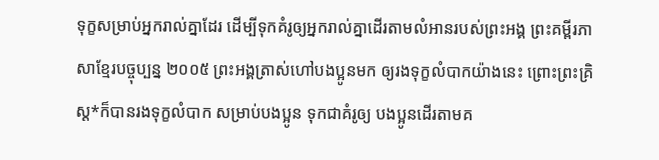ទុក្ខសម្រាប់អ្នករាល់គ្នាដែរ ដើម្បីទុកគំរូឲ្យអ្នករាល់គ្នាដើរតាមលំអានរបស់ព្រះអង្គ ព្រះគម្ពីរភាសាខ្មែរបច្ចុប្បន្ន ២០០៥ ព្រះអង្គត្រាស់ហៅបងប្អូនមក ឲ្យរងទុក្ខលំបាកយ៉ាងនេះ ព្រោះព្រះគ្រិស្ត*ក៏បានរងទុក្ខលំបាក សម្រាប់បងប្អូន ទុកជាគំរូឲ្យ បងប្អូនដើរតាមគ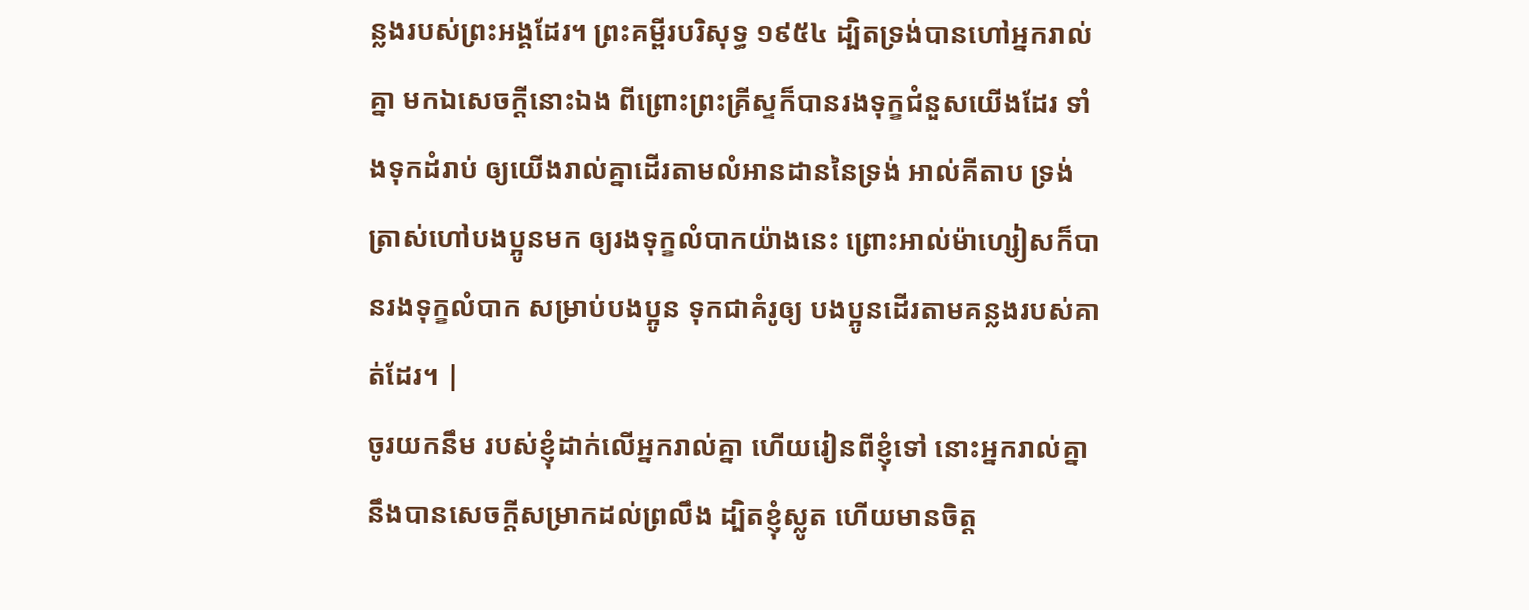ន្លងរបស់ព្រះអង្គដែរ។ ព្រះគម្ពីរបរិសុទ្ធ ១៩៥៤ ដ្បិតទ្រង់បានហៅអ្នករាល់គ្នា មកឯសេចក្ដីនោះឯង ពីព្រោះព្រះគ្រីស្ទក៏បានរងទុក្ខជំនួសយើងដែរ ទាំងទុកដំរាប់ ឲ្យយើងរាល់គ្នាដើរតាមលំអានដាននៃទ្រង់ អាល់គីតាប ទ្រង់ត្រាស់ហៅបងប្អូនមក ឲ្យរងទុក្ខលំបាកយ៉ាងនេះ ព្រោះអាល់ម៉ាហ្សៀសក៏បានរងទុក្ខលំបាក សម្រាប់បងប្អូន ទុកជាគំរូឲ្យ បងប្អូនដើរតាមគន្លងរបស់គាត់ដែរ។ |
ចូរយកនឹម របស់ខ្ញុំដាក់លើអ្នករាល់គ្នា ហើយរៀនពីខ្ញុំទៅ នោះអ្នករាល់គ្នានឹងបានសេចក្តីសម្រាកដល់ព្រលឹង ដ្បិតខ្ញុំស្លូត ហើយមានចិត្ត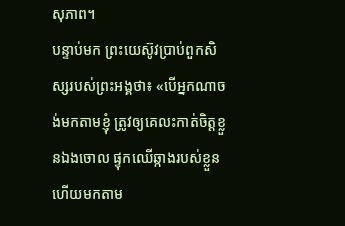សុភាព។
បន្ទាប់មក ព្រះយេស៊ូវប្រាប់ពួកសិស្សរបស់ព្រះអង្គថា៖ «បើអ្នកណាចង់មកតាមខ្ញុំ ត្រូវឲ្យគេលះកាត់ចិត្តខ្លួនឯងចោល ផ្ទុកឈើឆ្កាងរបស់ខ្លួន ហើយមកតាម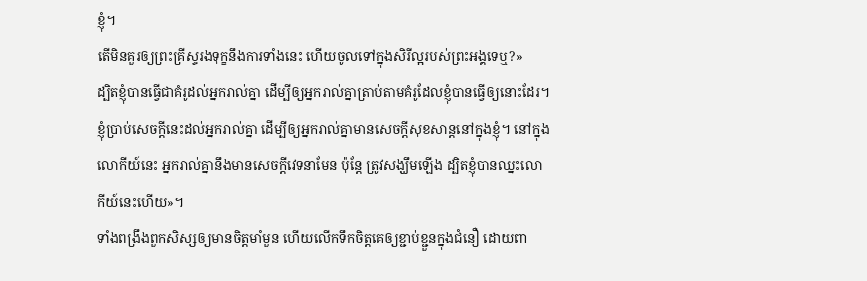ខ្ញុំ។
តើមិនគួរឲ្យព្រះគ្រីស្ទរងទុក្ខនឹងការទាំងនេះ ហើយចូលទៅក្នុងសិរីល្អរបស់ព្រះអង្គទេឬ?»
ដ្បិតខ្ញុំបានធ្វើជាគំរូដល់អ្នករាល់គ្នា ដើម្បីឲ្យអ្នករាល់គ្នាត្រាប់តាមគំរូដែលខ្ញុំបានធ្វើឲ្យនោះដែរ។
ខ្ញុំប្រាប់សេចក្ដីនេះដល់អ្នករាល់គ្នា ដើម្បីឲ្យអ្នករាល់គ្នាមានសេចក្តីសុខសាន្តនៅក្នុងខ្ញុំ។ នៅក្នុងលោកីយ៍នេះ អ្នករាល់គ្នានឹងមានសេចក្តីវេទនាមែន ប៉ុន្តែ ត្រូវសង្ឃឹមឡើង ដ្បិតខ្ញុំបានឈ្នះលោកីយ៍នេះហើយ»។
ទាំងពង្រឹងពួកសិស្សឲ្យមានចិត្តមាំមួន ហើយលើកទឹកចិត្តគេឲ្យខ្ជាប់ខ្ជួនក្នុងជំនឿ ដោយពា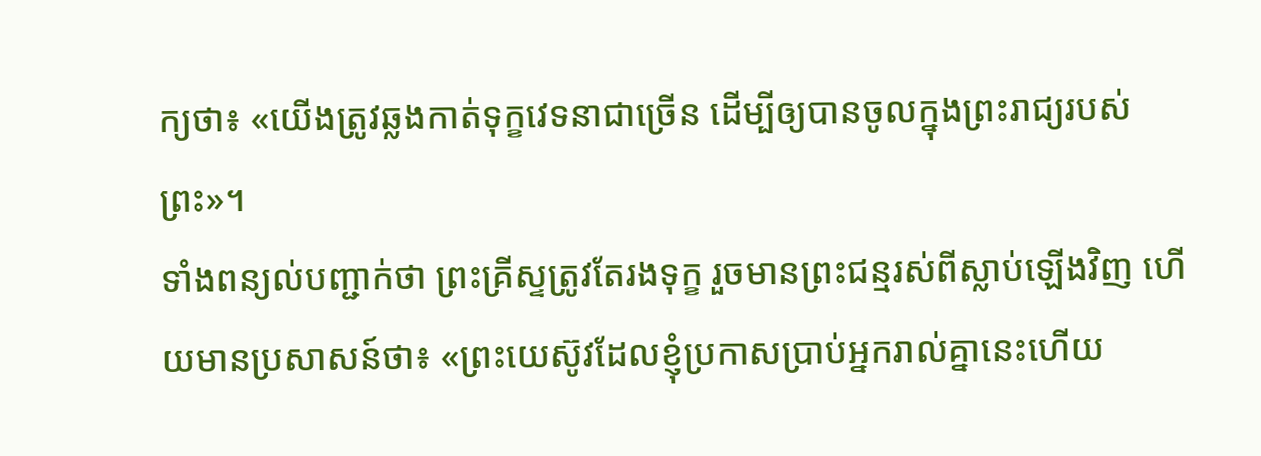ក្យថា៖ «យើងត្រូវឆ្លងកាត់ទុក្ខវេទនាជាច្រើន ដើម្បីឲ្យបានចូលក្នុងព្រះរាជ្យរបស់ព្រះ»។
ទាំងពន្យល់បញ្ជាក់ថា ព្រះគ្រីស្ទត្រូវតែរងទុក្ខ រួចមានព្រះជន្មរស់ពីស្លាប់ឡើងវិញ ហើយមានប្រសាសន៍ថា៖ «ព្រះយេស៊ូវដែលខ្ញុំប្រកាសប្រាប់អ្នករាល់គ្នានេះហើយ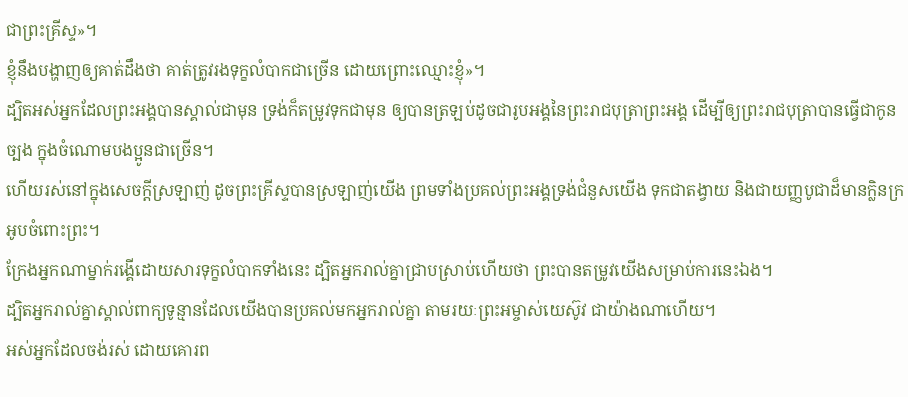ជាព្រះគ្រីស្ទ»។
ខ្ញុំនឹងបង្ហាញឲ្យគាត់ដឹងថា គាត់ត្រូវរងទុក្ខលំបាកជាច្រើន ដោយព្រោះឈ្មោះខ្ញុំ»។
ដ្បិតអស់អ្នកដែលព្រះអង្គបានស្គាល់ជាមុន ទ្រង់ក៏តម្រូវទុកជាមុន ឲ្យបានត្រឡប់ដូចជារូបអង្គនៃព្រះរាជបុត្រាព្រះអង្គ ដើម្បីឲ្យព្រះរាជបុត្រាបានធ្វើជាកូនច្បង ក្នុងចំណោមបងប្អូនជាច្រើន។
ហើយរស់នៅក្នុងសេចក្តីស្រឡាញ់ ដូចព្រះគ្រីស្ទបានស្រឡាញ់យើង ព្រមទាំងប្រគល់ព្រះអង្គទ្រង់ជំនួសយើង ទុកជាតង្វាយ និងជាយញ្ញបូជាដ៏មានក្លិនក្រអូបចំពោះព្រះ។
ក្រែងអ្នកណាម្នាក់រង្គើដោយសារទុក្ខលំបាកទាំងនេះ ដ្បិតអ្នករាល់គ្នាជ្រាបស្រាប់ហើយថា ព្រះបានតម្រូវយើងសម្រាប់ការនេះឯង។
ដ្បិតអ្នករាល់គ្នាស្គាល់ពាក្យទូន្មានដែលយើងបានប្រគល់មកអ្នករាល់គ្នា តាមរយៈព្រះអម្ចាស់យេស៊ូវ ជាយ៉ាងណាហើយ។
អស់អ្នកដែលចង់រស់ ដោយគោរព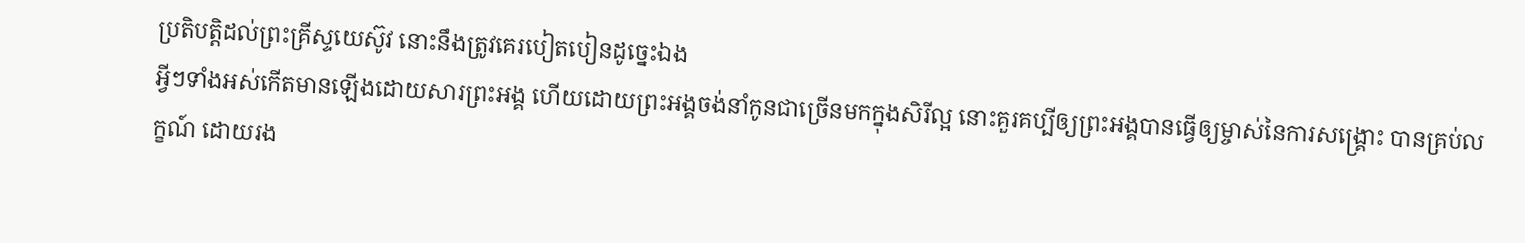ប្រតិបត្តិដល់ព្រះគ្រីស្ទយេស៊ូវ នោះនឹងត្រូវគេរបៀតបៀនដូច្នេះឯង
អ្វីៗទាំងអស់កើតមានឡើងដោយសារព្រះអង្គ ហើយដោយព្រះអង្គចង់នាំកូនជាច្រើនមកក្នុងសិរីល្អ នោះគួរគប្បីឲ្យព្រះអង្គបានធ្វើឲ្យម្ចាស់នៃការសង្គ្រោះ បានគ្រប់លក្ខណ៍ ដោយរង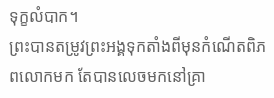ទុក្ខលំបាក។
ព្រះបានតម្រូវព្រះអង្គទុកតាំងពីមុនកំណើតពិភពលោកមក តែបានលេចមកនៅគ្រា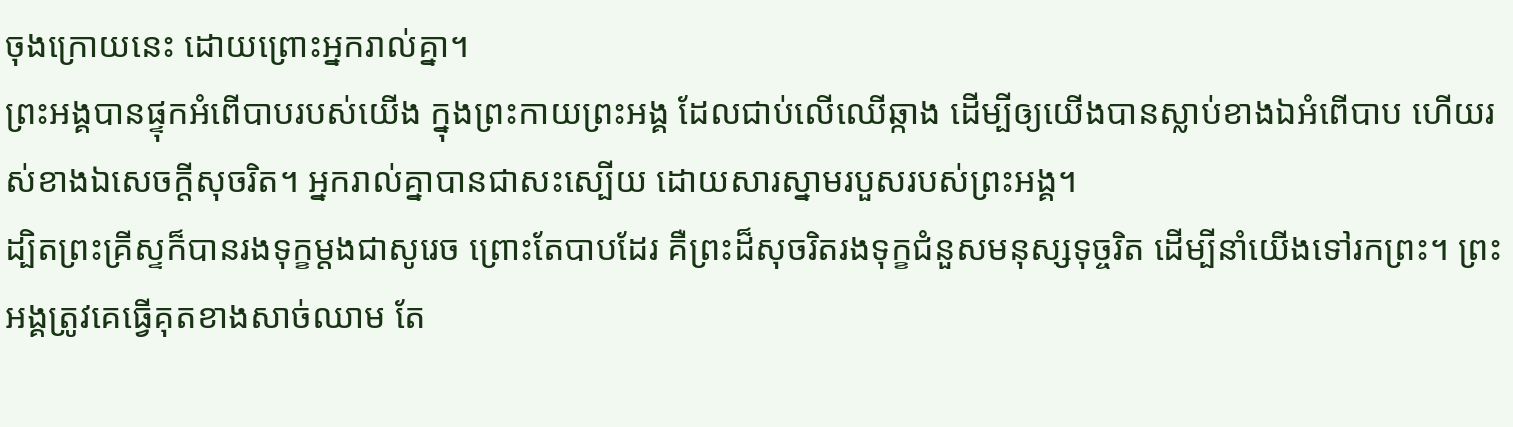ចុងក្រោយនេះ ដោយព្រោះអ្នករាល់គ្នា។
ព្រះអង្គបានផ្ទុកអំពើបាបរបស់យើង ក្នុងព្រះកាយព្រះអង្គ ដែលជាប់លើឈើឆ្កាង ដើម្បីឲ្យយើងបានស្លាប់ខាងឯអំពើបាប ហើយរស់ខាងឯសេចក្តីសុចរិត។ អ្នករាល់គ្នាបានជាសះស្បើយ ដោយសារស្នាមរបួសរបស់ព្រះអង្គ។
ដ្បិតព្រះគ្រីស្ទក៏បានរងទុក្ខម្តងជាសូរេច ព្រោះតែបាបដែរ គឺព្រះដ៏សុចរិតរងទុក្ខជំនួសមនុស្សទុច្ចរិត ដើម្បីនាំយើងទៅរកព្រះ។ ព្រះអង្គត្រូវគេធ្វើគុតខាងសាច់ឈាម តែ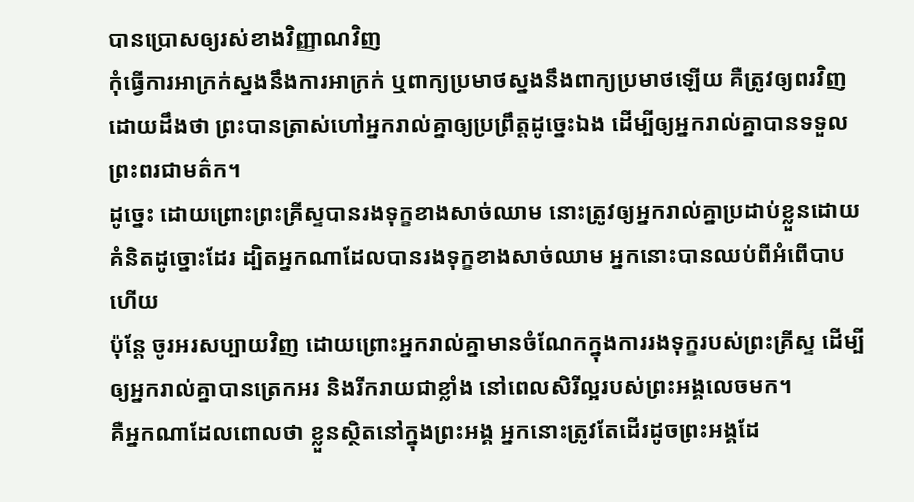បានប្រោសឲ្យរស់ខាងវិញ្ញាណវិញ
កុំធ្វើការអាក្រក់ស្នងនឹងការអាក្រក់ ឬពាក្យប្រមាថស្នងនឹងពាក្យប្រមាថឡើយ គឺត្រូវឲ្យពរវិញ ដោយដឹងថា ព្រះបានត្រាស់ហៅអ្នករាល់គ្នាឲ្យប្រព្រឹត្តដូច្នេះឯង ដើម្បីឲ្យអ្នករាល់គ្នាបានទទួលព្រះពរជាមត៌ក។
ដូច្នេះ ដោយព្រោះព្រះគ្រីស្ទបានរងទុក្ខខាងសាច់ឈាម នោះត្រូវឲ្យអ្នករាល់គ្នាប្រដាប់ខ្លួនដោយគំនិតដូច្នោះដែរ ដ្បិតអ្នកណាដែលបានរងទុក្ខខាងសាច់ឈាម អ្នកនោះបានឈប់ពីអំពើបាបហើយ
ប៉ុន្តែ ចូរអរសប្បាយវិញ ដោយព្រោះអ្នករាល់គ្នាមានចំណែកក្នុងការរងទុក្ខរបស់ព្រះគ្រីស្ទ ដើម្បីឲ្យអ្នករាល់គ្នាបានត្រេកអរ និងរីករាយជាខ្លាំង នៅពេលសិរីល្អរបស់ព្រះអង្គលេចមក។
គឺអ្នកណាដែលពោលថា ខ្លួនស្ថិតនៅក្នុងព្រះអង្គ អ្នកនោះត្រូវតែដើរដូចព្រះអង្គដែ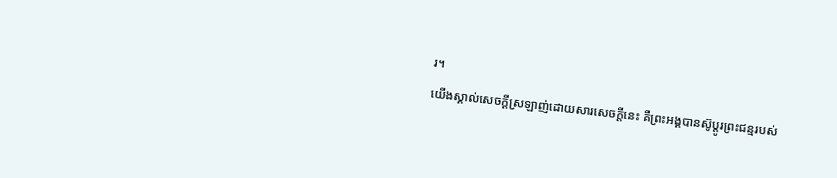រ។
យើងស្គាល់សេចក្ដីស្រឡាញ់ដោយសារសេចក្ដីនេះ គឺព្រះអង្គបានស៊ូប្តូរព្រះជន្មរបស់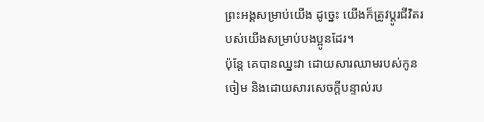ព្រះអង្គសម្រាប់យើង ដូច្នេះ យើងក៏ត្រូវប្តូរជីវិតរបស់យើងសម្រាប់បងប្អូនដែរ។
ប៉ុន្តែ គេបានឈ្នះវា ដោយសារឈាមរបស់កូនចៀម និងដោយសារសេចក្ដីបន្ទាល់រប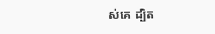ស់គេ ដ្បិត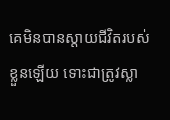គេមិនបានស្តាយជីវិតរបស់ខ្លួនឡើយ ទោះជាត្រូវស្លា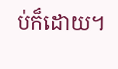ប់ក៏ដោយ។